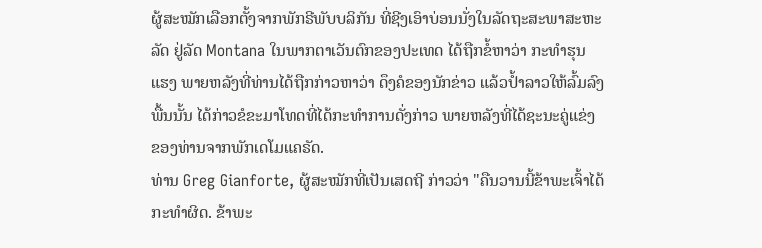ຜູ້ສະໝັກເລືອກຕັ້ງຈາກພັກຣີພັບບລິກັນ ທີ່ຊີງເອົາບ່ອນນັ່ງໃນລັດຖະສະພາສະຫະ
ລັດ ຢູ່ລັດ Montana ໃນພາກຕາເວັນຕົກຂອງປະເທດ ໄດ້ຖືກຂໍ້ຫາວ່າ ກະທໍາຮຸນ
ແຮງ ພາຍຫລັງທີ່ທ່ານໄດ້ຖືກກ່າວຫາວ່າ ດຶງຄໍຂອງນັກຂ່າວ ແລ້ວປ້ຳລາວໃຫ້ລົ້ມລົງ
ພື້ນນັ້ນ ໄດ້ກ່າວຂໍຂະມາໂທດທີ່ໄດ້ກະທໍາການດັ່ງກ່າວ ພາຍຫລັງທີ່ໄດ້ຊະນະຄູ່ແຂ່ງ
ຂອງທ່ານຈາກພັກເດໂມແຄຣັດ.
ທ່ານ Greg Gianforte, ຜູ້ສະໝັກທີ່ເປັນເສດຖີ ກ່າວວ່າ "ຄືນວານນີ້ຂ້າພະເຈົ້າໄດ້
ກະທໍາຜິດ. ຂ້າພະ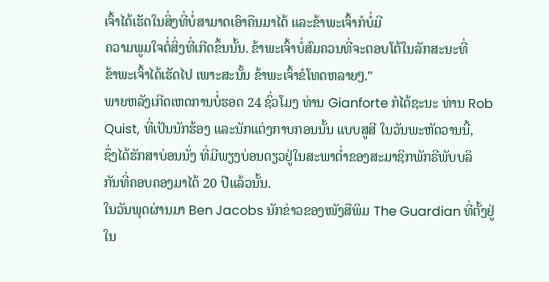ເຈົ້າໄດ້ເຮັດໃນສິ່ງທີ່ບໍ່ສາມາດເອົາຄືນມາໄດ້ ແລະຂ້າພະເຈົ້າກໍບໍ່ມີ
ຄວາມພູມໃຈຕໍ່ສິ່ງທີ່ເກີດຂຶ້ນນັ້ນ. ຂ້າພະເຈົ້າບໍ່ສົມຄວນທີ່ຈະຕອບໂຕ້ໃນລັກສະນະທີ່
ຂ້າພະເຈົ້າໄດ້ເຮັດໄປ ເພາະສະນັ້ນ ຂ້າພະເຈົ້າຂໍໂທດຫລາຍໆ."
ພາຍຫລັງເກີດເຫດການບໍ່ຮອດ 24 ຊົ່ວໂມງ ທ່ານ Gianforte ກໍໄດ້ຊະນະ ທ່ານ Rob
Quist, ທີ່ເປັນນັກຮ້ອງ ແລະນັກແຕ່ງກາບກອນນັ້ນ ແບບສູສີ ໃນວັນພະຫັດວານນີ້,
ຊຶ່ງໄດ້ຮັກສາບ່ອນນັ່ງ ທີ່ມີພຽງບ່ອນດຽວຢູ່ໃນສະພາຕໍ່າຂອງສະມາຊິກພັກຣີພັບບລິ
ກັນທີ່ຄອບຄອງມາໄດ້ 20 ປີແລ້ວນັ້ນ.
ໃນວັນພຸດຜ່ານມາ Ben Jacobs ນັກຂ່າວຂອງໜັງສືພິມ The Guardian ທີ່ຕັ້ງຢູ່
ໃນ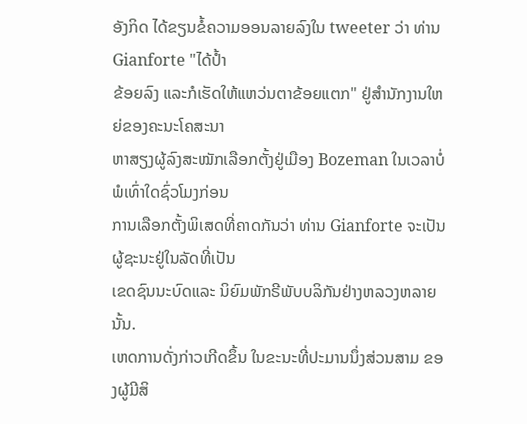ອັງກິດ ໄດ້ຂຽນຂໍ້ຄວາມອອນລາຍລົງໃນ tweeter ວ່າ ທ່ານ Gianforte "ໄດ້ປ້ຳ
ຂ້ອຍລົງ ແລະກໍເຮັດໃຫ້ແຫວ່ນຕາຂ້ອຍແຕກ" ຢູ່ສໍານັກງານໃຫຍ່ຂອງຄະນະໂຄສະນາ
ຫາສຽງຜູ້ລົງສະໝັກເລືອກຕັ້ງຢູ່ເມືອງ Bozeman ໃນເວລາບໍ່ພໍເທົ່າໃດຊົ່ວໂມງກ່ອນ
ການເລືອກຕັ້ງພິເສດທີ່ຄາດກັນວ່າ ທ່ານ Gianforte ຈະເປັນຜູ້ຊະນະຢູ່ໃນລັດທີ່ເປັນ
ເຂດຊົນນະບົດແລະ ນິຍົມພັກຣີພັບບລິກັນຢ່າງຫລວງຫລາຍນັ້ນ.
ເຫດການດັ່ງກ່າວເກີດຂຶ້ນ ໃນຂະນະທີ່ປະມານນຶ່ງສ່ວນສາມ ຂອງຜູ້ມີສິ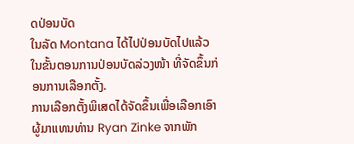ດປ່ອນບັດ
ໃນລັດ Montana ໄດ້ໄປປ່ອນບັດໄປແລ້ວ ໃນຂັ້ນຕອນການປ່ອນບັດລ່ວງໜ້າ ທີ່ຈັດຂຶ້ນກ່ອນການເລືອກຕັ້ງ.
ການເລືອກຕັ້ງພິເສດໄດ້ຈັດຂຶ້ນເພື່ອເລືອກເອົາຜູ້ມາແທນທ່ານ Ryan Zinke ຈາກພັກ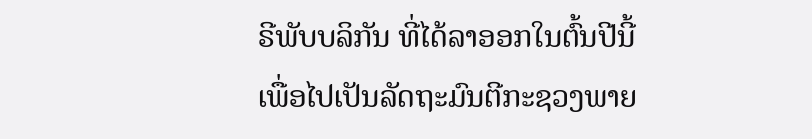ຣີພັບບລິກັນ ທີ່ໄດ້ລາອອກໃນຕົ້ນປີນີ້ ເພື່ອໄປເປັນລັດຖະມົນຕີກະຊວງພາຍ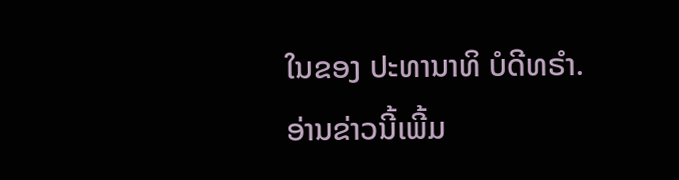ໃນຂອງ ປະທານາທິ ບໍດີທຣໍາ.
ອ່ານຂ່າວນີ້ເພີ້ມ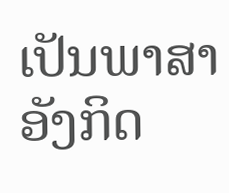ເປັນພາສາອັງກິດ